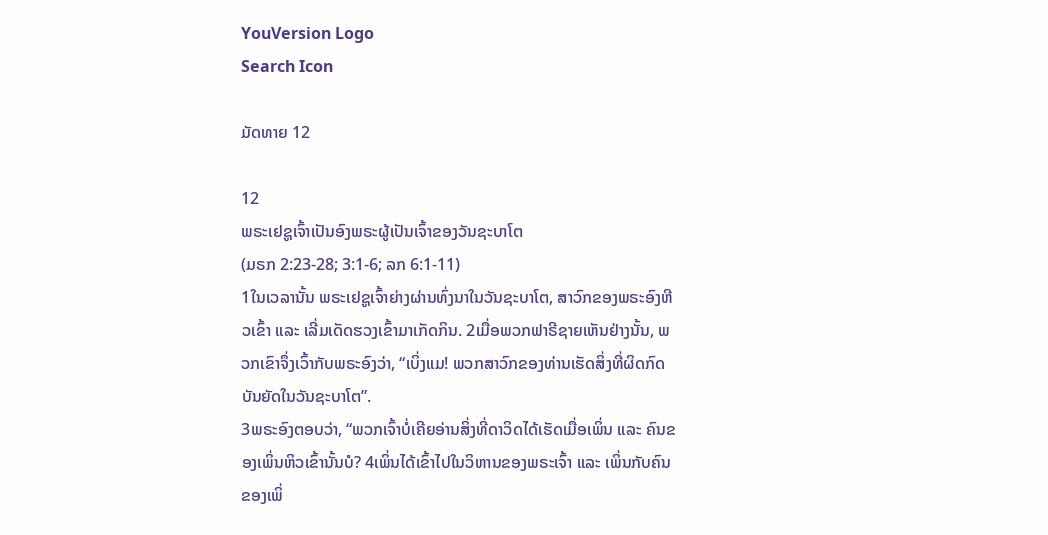YouVersion Logo
Search Icon

ມັດທາຍ 12

12
ພຣະເຢຊູເຈົ້າເປັນອົງພຣະຜູ້ເປັນເຈົ້າຂອງວັນຊະບາໂຕ
(ມຣກ 2:23-28; 3:1-6; ລກ 6:1-11)
1ໃນເວລານັ້ນ ພຣະເຢຊູເຈົ້າຍ່າງຜ່ານທົ່ງນາໃນວັນຊະບາໂຕ, ສາວົກຂອງພຣະອົງຫີວເຂົ້າ ແລະ ເລີ່ມເດັດຮວງເຂົ້າມາເກັດກິນ. 2ເມື່ອພວກຟາຣີຊາຍເຫັນຢ່າງນັ້ນ, ພວກເຂົາຈຶ່ງເວົ້າກັບພຣະອົງວ່າ, “ເບິ່ງແມ! ພວກສາວົກຂອງທ່ານເຮັດສິ່ງທີ່ຜິດກົດບັນຍັດໃນວັນຊະບາໂຕ”.
3ພຣະອົງຕອບວ່າ, “ພວກເຈົ້າບໍ່ເຄີຍອ່ານສິ່ງທີ່ດາວິດໄດ້ເຮັດເມື່ອເພິ່ນ ແລະ ຄົນຂອງເພິ່ນຫິວເຂົ້ານັ້ນບໍ? 4ເພິ່ນໄດ້ເຂົ້າໄປໃນວິຫານຂອງພຣະເຈົ້າ ແລະ ເພິ່ນກັບຄົນຂອງເພິ່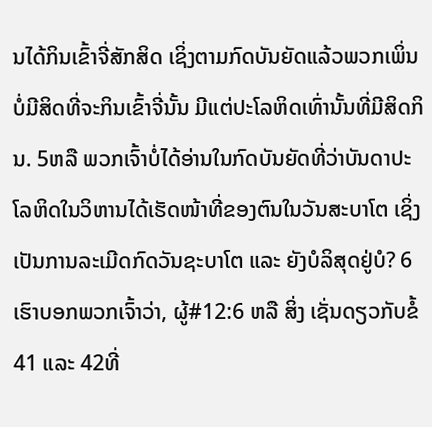ນໄດ້ກິນເຂົ້າຈີ່ສັກສິດ ເຊິ່ງຕາມກົດບັນຍັດແລ້ວພວກເພິ່ນບໍ່ມີສິດທີ່ຈະກິນເຂົ້າຈີ່ນັ້ນ ມີແຕ່ປະໂລຫິດເທົ່ານັ້ນທີ່ມີສິດກິນ. 5ຫລື ພວກເຈົ້າບໍ່ໄດ້ອ່ານໃນກົດບັນຍັດທີ່ວ່າບັນດາປະໂລຫິດໃນວິຫານໄດ້ເຮັດໜ້າທີ່ຂອງຕົນໃນວັນສະບາໂຕ ເຊິ່ງເປັນການລະເມີດກົດວັນຊະບາໂຕ ແລະ ຍັງບໍລິສຸດຢູ່ບໍ? 6ເຮົາບອກພວກເຈົ້າວ່າ, ຜູ້#12:6 ຫລື ສິ່ງ ເຊັ່ນດຽວກັບຂໍ້ 41 ແລະ 42ທີ່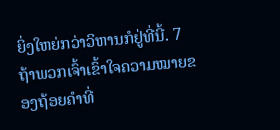ຍິ່ງໃຫຍ່ກວ່າວິຫານກໍຢູ່ທີ່ນີ້. 7ຖ້າພວກເຈົ້າເຂົ້າໃຈຄວາມໝາຍຂອງຖ້ອຍຄຳທີ່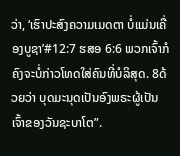ວ່າ, ‘ເຮົາປະສົງຄວາມເມດຕາ ບໍ່ແມ່ນເຄື່ອງບູຊາ’#12:7 ຮສອ 6:6 ພວກເຈົ້າກໍຄົງຈະບໍ່ກ່າວໂທດໃສ່ຄົນທີ່ບໍລິສຸດ. 8ດ້ວຍວ່າ ບຸດມະນຸດເປັນອົງພຣະຜູ້ເປັນເຈົ້າຂອງວັນຊະບາໂຕ”.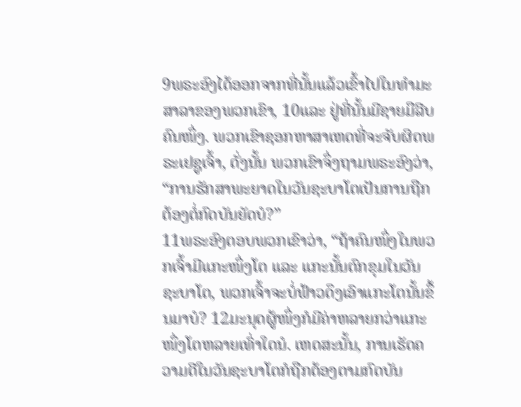9ພຣະອົງໄດ້ອອກຈາກທີ່ນັ້ນແລ້ວເຂົ້າໄປໃນທຳມະສາລາຂອງພວກເຂົາ, 10ແລະ ຢູ່ທີ່ນັ້ນມີຊາຍມືລີບຄົນໜຶ່ງ. ພວກເຂົາຊອກຫາສາເຫດທີ່ຈະຈັບຜິດພຣະເຢຊູເຈົ້າ, ດັ່ງນັ້ນ ພວກເຂົາຈຶ່ງຖາມພຣະອົງວ່າ, “ການຮັກສາພະຍາດໃນວັນຊະບາໂຕເປັນການຖືກຕ້ອງຕໍ່ກົດບັນຍັດບໍ?”
11ພຣະອົງຕອບພວກເຂົາວ່າ, “ຖ້າຄົນໜຶ່ງໃນພວກເຈົ້າມີແກະໜຶ່ງໂຕ ແລະ ແກະນັ້ນຕົກຂຸມໃນວັນຊະບາໂຕ, ພວກເຈົ້າຈະບໍ່ຟ້າວດຶງເອົາແກະໂຕນັ້ນຂຶ້ນມາບໍ? 12ມະນຸດຜູ້ໜຶ່ງກໍມີຄ່າຫລາຍກວ່າແກະໜຶ່ງໂຕຫລາຍເທົ່າໃດນໍ. ເຫດສະນັ້ນ, ການເຮັດຄວາມດີໃນວັນຊະບາໂຕກໍຖືກຕ້ອງຕາມກົດບັນ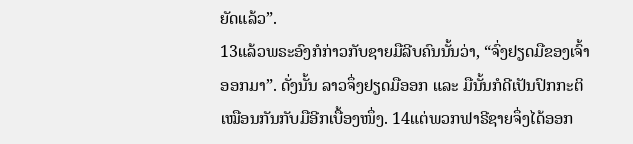ຍັດແລ້ວ”.
13ແລ້ວພຣະອົງກໍກ່າວກັບຊາຍມືລີບຄົນນັ້ນວ່າ, “ຈົ່ງຢຽດມືຂອງເຈົ້າອອກມາ”. ດັ່ງນັ້ນ ລາວຈຶ່ງຢຽດມືອອກ ແລະ ມືນັ້ນກໍດີເປັນປົກກະຕິເໝືອນກັນກັບມືອີກເບື້ອງໜຶ່ງ. 14ແຕ່ພວກຟາຣີຊາຍຈຶ່ງໄດ້ອອກ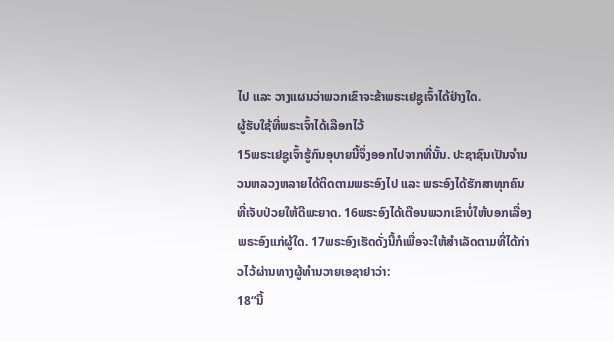ໄປ ແລະ ວາງແຜນວ່າພວກເຂົາຈະຂ້າພຣະເຢຊູເຈົ້າໄດ້ຢ່າງໃດ.
ຜູ້ຮັບໃຊ້ທີ່ພຣະເຈົ້າໄດ້ເລືອກໄວ້
15ພຣະເຢຊູເຈົ້າຮູ້ກົນອຸບາຍນີ້ຈຶ່ງອອກໄປຈາກທີ່ນັ້ນ. ປະຊາຊົນເປັນຈຳນວນຫລວງຫລາຍໄດ້ຕິດຕາມພຣະອົງໄປ ແລະ ພຣະອົງໄດ້ຮັກສາທຸກຄົນທີ່ເຈັບປ່ວຍໃຫ້ດີພະຍາດ. 16ພຣະອົງໄດ້ເຕືອນພວກເຂົາບໍ່ໃຫ້ບອກເລື່ອງພຣະອົງແກ່ຜູ້ໃດ. 17ພຣະອົງເຮັດດັ່ງນີ້ກໍເພື່ອຈະໃຫ້ສຳເລັດຕາມທີ່ໄດ້ກ່າວໄວ້ຜ່ານທາງຜູ້ທຳນວາຍເອຊາຢາວ່າ:
18“ນີ້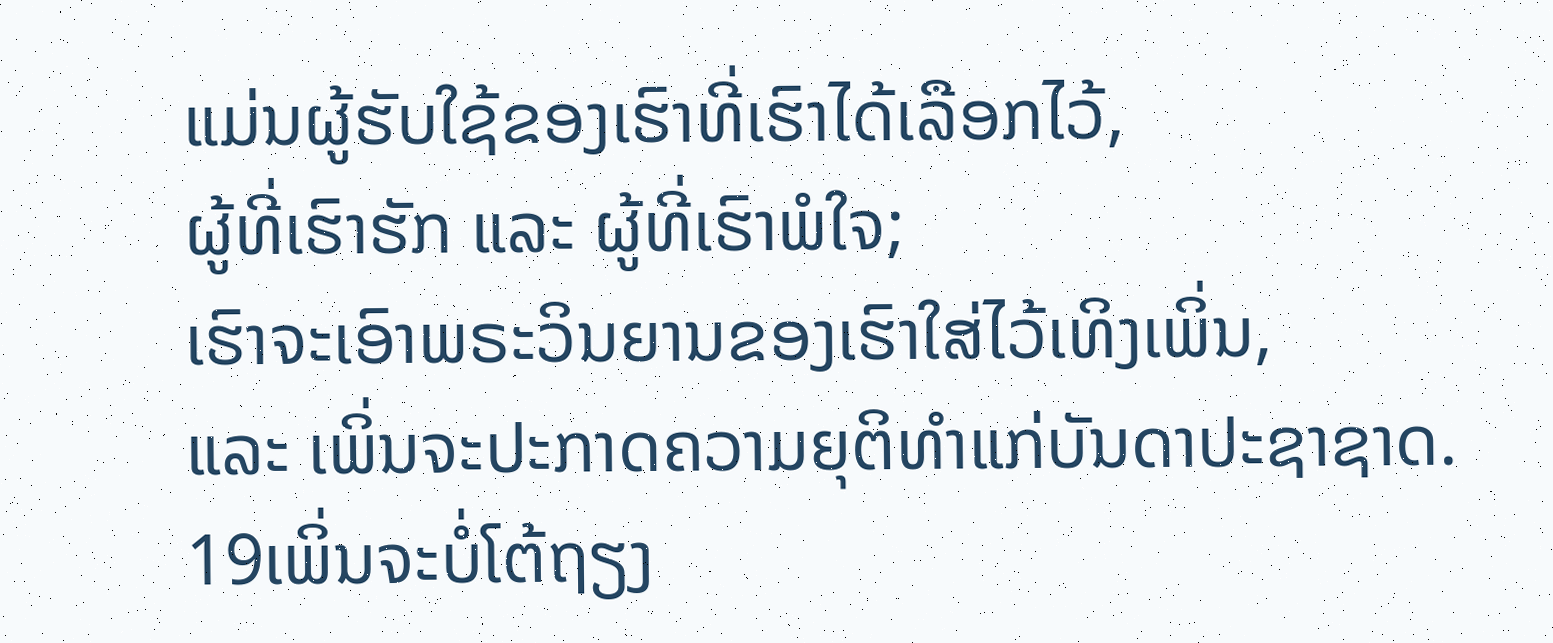ແມ່ນຜູ້ຮັບໃຊ້ຂອງເຮົາທີ່ເຮົາໄດ້ເລືອກໄວ້,
ຜູ້ທີ່ເຮົາຮັກ ແລະ ຜູ້ທີ່ເຮົາພໍໃຈ;
ເຮົາຈະເອົາພຣະວິນຍານຂອງເຮົາໃສ່ໄວ້ເທິງເພິ່ນ,
ແລະ ເພິ່ນຈະປະກາດຄວາມຍຸຕິທຳແກ່ບັນດາປະຊາຊາດ.
19ເພິ່ນຈະບໍ່ໂຕ້ຖຽງ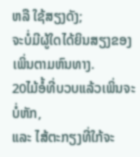ຫລື ໃຊ້ສຽງດັງ;
ຈະບໍ່ມີຜູ້ໃດໄດ້ຍິນສຽງຂອງເພິ່ນຕາມຫົນທາງ.
20ໄມ້ອໍ້ທີ່ບວບແລ້ວເພິ່ນຈະບໍ່ຫັກ,
ແລະ ໄສ້ຕະກຽງທີ່ໃກ້ຈະ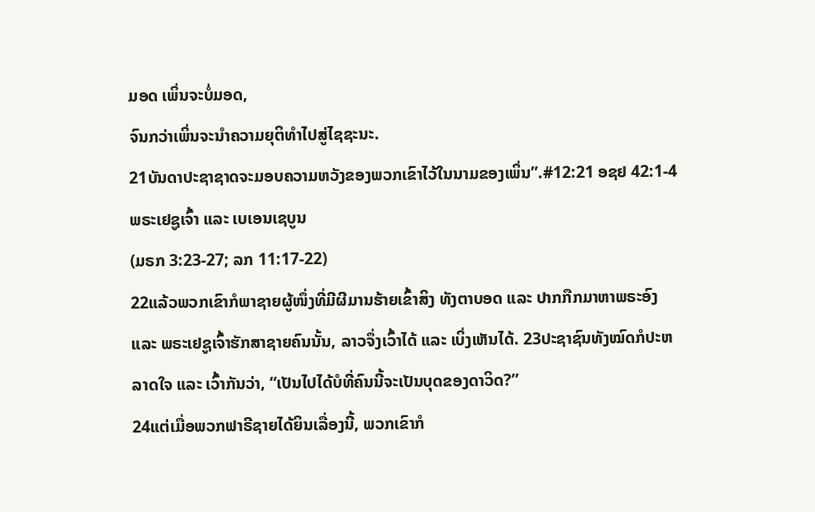ມອດ ເພິ່ນຈະບໍ່ມອດ,
ຈົນກວ່າເພິ່ນຈະນຳຄວາມຍຸຕິທຳໄປສູ່ໄຊຊະນະ.
21ບັນດາປະຊາຊາດຈະມອບຄວາມຫວັງຂອງພວກເຂົາໄວ້ໃນນາມຂອງເພິ່ນ”.#12:21 ອຊຢ 42:1-4
ພຣະເຢຊູເຈົ້າ ແລະ ເບເອນເຊບູນ
(ມຣກ 3:23-27; ລກ 11:17-22)
22ແລ້ວພວກເຂົາກໍພາຊາຍຜູ້ໜຶ່ງທີ່ມີຜີມານຮ້າຍເຂົ້າສິງ ທັງຕາບອດ ແລະ ປາກກືກມາຫາພຣະອົງ ແລະ ພຣະເຢຊູເຈົ້າຮັກສາຊາຍຄົນນັ້ນ, ລາວຈຶ່ງເວົ້າໄດ້ ແລະ ເບິ່ງເຫັນໄດ້. 23ປະຊາຊົນທັງໝົດກໍປະຫລາດໃຈ ແລະ ເວົ້າກັນວ່າ, “ເປັນໄປໄດ້ບໍທີ່ຄົນນີ້ຈະເປັນບຸດຂອງດາວິດ?”
24ແຕ່ເມື່ອພວກຟາຣີຊາຍໄດ້ຍິນເລື່ອງນີ້, ພວກເຂົາກໍ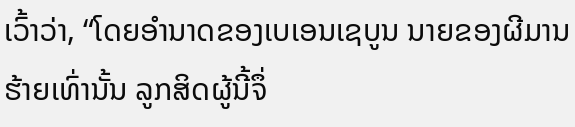ເວົ້າວ່າ, “ໂດຍອຳນາດຂອງເບເອນເຊບູນ ນາຍຂອງຜີມານຮ້າຍເທົ່ານັ້ນ ລູກສິດຜູ້ນີ້ຈຶ່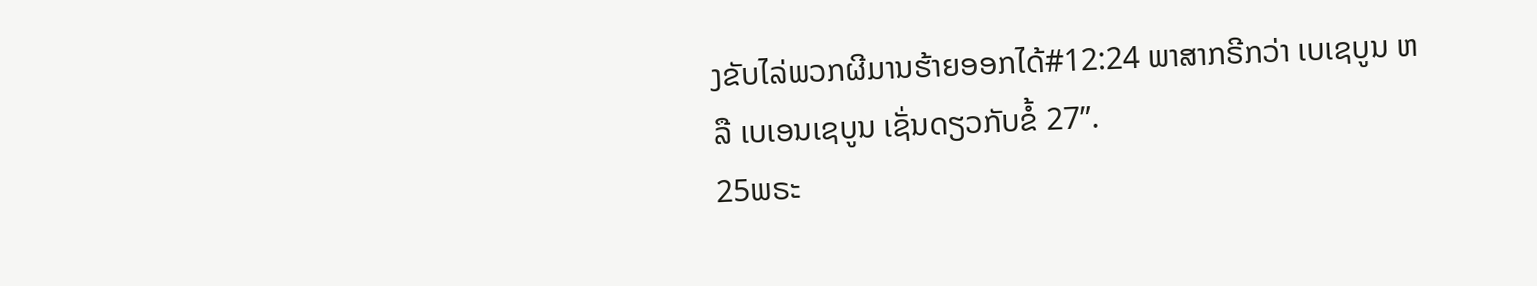ງຂັບໄລ່ພວກຜີມານຮ້າຍອອກໄດ້#12:24 ພາສາກຣີກວ່າ ເບເຊບູນ ຫລື ເບເອນເຊບູນ ເຊັ່ນດຽວກັບຂໍ້ 27”.
25ພຣະ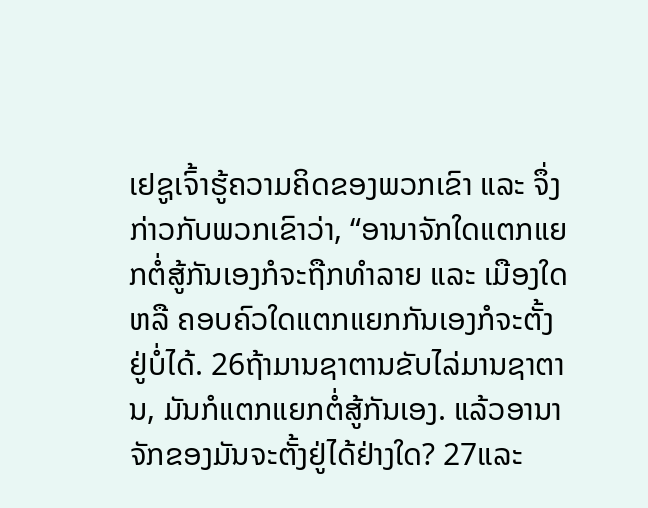ເຢຊູເຈົ້າຮູ້ຄວາມຄິດຂອງພວກເຂົາ ແລະ ຈຶ່ງກ່າວກັບພວກເຂົາວ່າ, “ອານາຈັກໃດແຕກແຍກຕໍ່ສູ້ກັນເອງກໍຈະຖືກທຳລາຍ ແລະ ເມືອງໃດ ຫລື ຄອບຄົວໃດແຕກແຍກກັນເອງກໍຈະຕັ້ງຢູ່ບໍ່ໄດ້. 26ຖ້າມານຊາຕານຂັບໄລ່ມານຊາຕານ, ມັນກໍແຕກແຍກຕໍ່ສູ້ກັນເອງ. ແລ້ວອານາຈັກຂອງມັນຈະຕັ້ງຢູ່ໄດ້ຢ່າງໃດ? 27ແລະ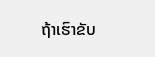ຖ້າເຮົາຂັບ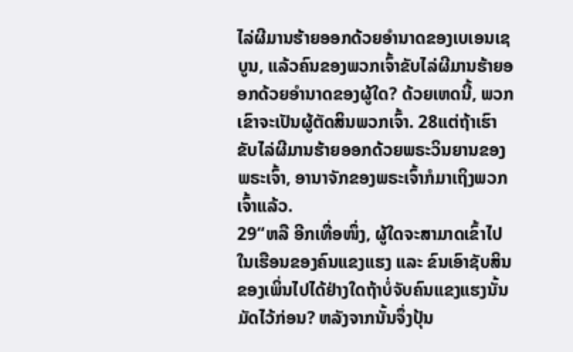ໄລ່ຜີມານຮ້າຍອອກດ້ວຍອຳນາດຂອງເບເອນເຊບູນ, ແລ້ວຄົນຂອງພວກເຈົ້າຂັບໄລ່ຜີມານຮ້າຍອອກດ້ວຍອຳນາດຂອງຜູ້ໃດ? ດ້ວຍເຫດນີ້, ພວກເຂົາຈະເປັນຜູ້ຕັດສິນພວກເຈົ້າ. 28ແຕ່ຖ້າເຮົາຂັບໄລ່ຜີມານຮ້າຍອອກດ້ວຍພຣະວິນຍານຂອງພຣະເຈົ້າ, ອານາຈັກຂອງພຣະເຈົ້າກໍມາເຖິງພວກເຈົ້າແລ້ວ.
29“ຫລື ອີກເທື່ອໜຶ່ງ, ຜູ້ໃດຈະສາມາດເຂົ້າໄປໃນເຮືອນຂອງຄົນແຂງແຮງ ແລະ ຂົນເອົາຊັບສິນຂອງເພິ່ນໄປໄດ້ຢ່າງໃດຖ້າບໍ່ຈັບຄົນແຂງແຮງນັ້ນມັດໄວ້ກ່ອນ? ຫລັງຈາກນັ້ນຈຶ່ງປຸ້ນ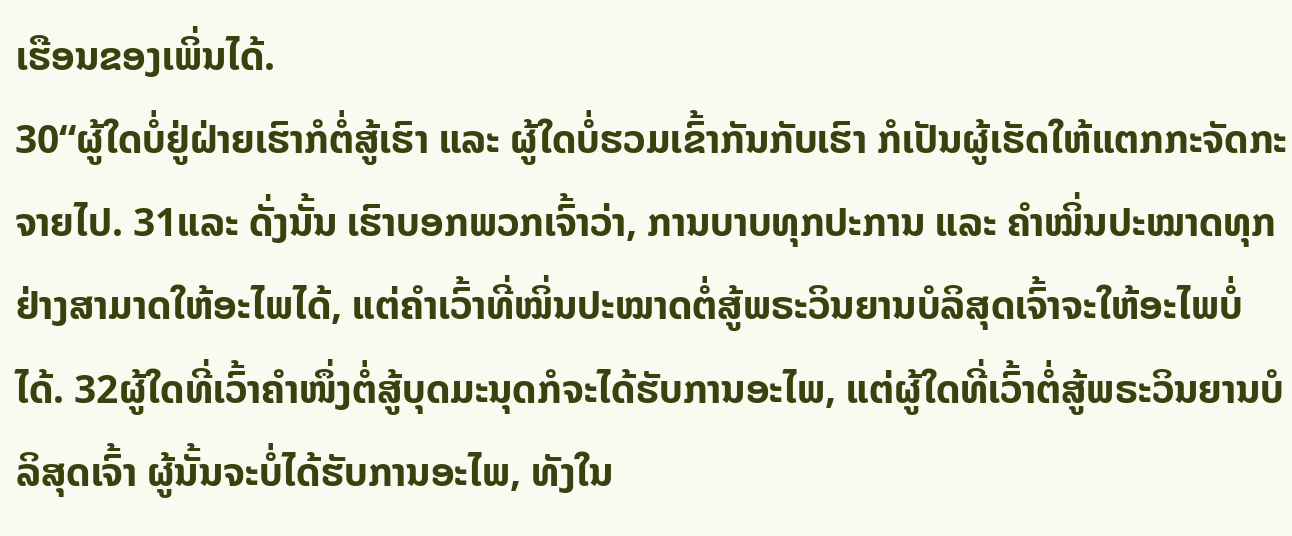ເຮືອນຂອງເພິ່ນໄດ້.
30“ຜູ້ໃດບໍ່ຢູ່ຝ່າຍເຮົາກໍຕໍ່ສູ້ເຮົາ ແລະ ຜູ້ໃດບໍ່ຮວມເຂົ້າກັນກັບເຮົາ ກໍເປັນຜູ້ເຮັດໃຫ້ແຕກກະຈັດກະຈາຍໄປ. 31ແລະ ດັ່ງນັ້ນ ເຮົາບອກພວກເຈົ້າວ່າ, ການບາບທຸກປະການ ແລະ ຄຳໝິ່ນປະໝາດທຸກຢ່າງສາມາດໃຫ້ອະໄພໄດ້, ແຕ່ຄຳເວົ້າທີ່ໝິ່ນປະໝາດຕໍ່ສູ້ພຣະວິນຍານບໍລິສຸດເຈົ້າຈະໃຫ້ອະໄພບໍ່ໄດ້. 32ຜູ້ໃດທີ່ເວົ້າຄຳໜຶ່ງຕໍ່ສູ້ບຸດມະນຸດກໍຈະໄດ້ຮັບການອະໄພ, ແຕ່ຜູ້ໃດທີ່ເວົ້າຕໍ່ສູ້ພຣະວິນຍານບໍລິສຸດເຈົ້າ ຜູ້ນັ້ນຈະບໍ່ໄດ້ຮັບການອະໄພ, ທັງໃນ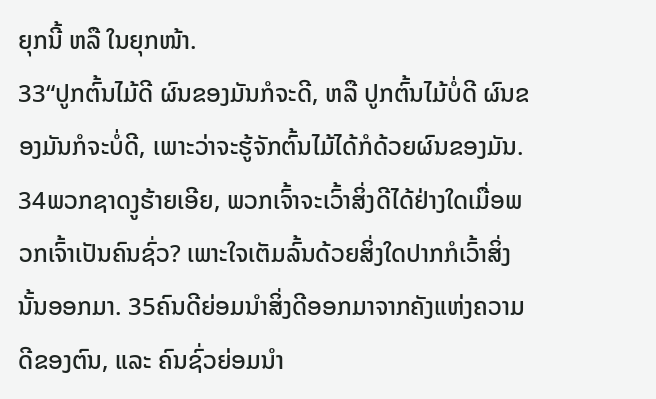ຍຸກນີ້ ຫລື ໃນຍຸກໜ້າ.
33“ປູກຕົ້ນໄມ້ດີ ຜົນຂອງມັນກໍຈະດີ, ຫລື ປູກຕົ້ນໄມ້ບໍ່ດີ ຜົນຂອງມັນກໍຈະບໍ່ດີ, ເພາະວ່າຈະຮູ້ຈັກຕົ້ນໄມ້ໄດ້ກໍດ້ວຍຜົນຂອງມັນ. 34ພວກຊາດງູຮ້າຍເອີຍ, ພວກເຈົ້າຈະເວົ້າສິ່ງດີໄດ້ຢ່າງໃດເມື່ອພວກເຈົ້າເປັນຄົນຊົ່ວ? ເພາະໃຈເຕັມລົ້ນດ້ວຍສິ່ງໃດປາກກໍເວົ້າສິ່ງນັ້ນອອກມາ. 35ຄົນດີຍ່ອມນໍາສິ່ງດີອອກມາຈາກຄັງແຫ່ງຄວາມດີຂອງຕົນ, ແລະ ຄົນຊົ່ວຍ່ອມນໍາ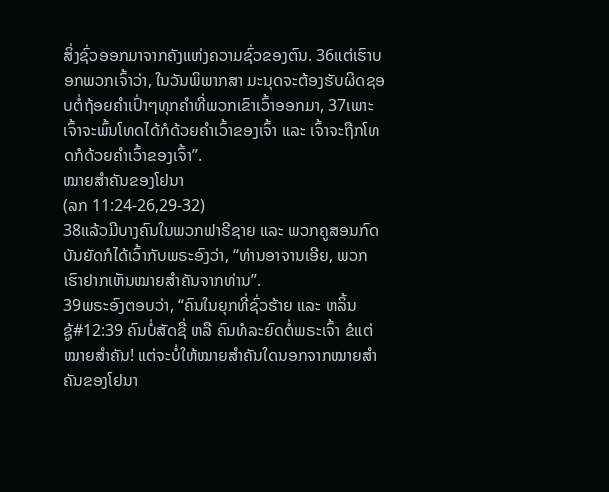ສິ່ງຊົ່ວອອກມາຈາກຄັງແຫ່ງຄວາມຊົ່ວຂອງຕົນ. 36ແຕ່ເຮົາບອກພວກເຈົ້າວ່າ, ໃນວັນພິພາກສາ ມະນຸດຈະຕ້ອງຮັບຜິດຊອບຕໍ່ຖ້ອຍຄຳເປົ່າໆທຸກຄຳທີ່ພວກເຂົາເວົ້າອອກມາ, 37ເພາະເຈົ້າຈະພົ້ນໂທດໄດ້ກໍດ້ວຍຄຳເວົ້າຂອງເຈົ້າ ແລະ ເຈົ້າຈະຖືກໂທດກໍດ້ວຍຄຳເວົ້າຂອງເຈົ້າ”.
ໝາຍສຳຄັນຂອງໂຢນາ
(ລກ 11:24-26,29-32)
38ແລ້ວມີບາງຄົນໃນພວກຟາຣີຊາຍ ແລະ ພວກຄູສອນກົດບັນຍັດກໍໄດ້ເວົ້າກັບພຣະອົງວ່າ, “ທ່ານອາຈານເອີຍ, ພວກເຮົາຢາກເຫັນໝາຍສຳຄັນຈາກທ່ານ”.
39ພຣະອົງຕອບວ່າ, “ຄົນໃນຍຸກທີ່ຊົ່ວຮ້າຍ ແລະ ຫລິ້ນຊູ້#12:39 ຄົນບໍ່ສັດຊື່ ຫລື ຄົນທໍລະຍົດຕໍ່ພຣະເຈົ້າ ຂໍແຕ່ໝາຍສຳຄັນ! ແຕ່ຈະບໍ່ໃຫ້ໝາຍສຳຄັນໃດນອກຈາກໝາຍສຳຄັນຂອງໂຢນາ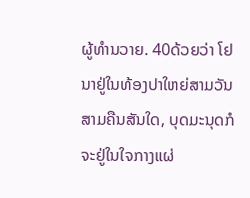ຜູ້ທຳນວາຍ. 40ດ້ວຍວ່າ ໂຢນາຢູ່ໃນທ້ອງປາໃຫຍ່ສາມວັນສາມຄືນສັນໃດ, ບຸດມະນຸດກໍຈະຢູ່ໃນໃຈກາງແຜ່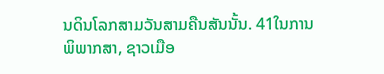ນດິນໂລກສາມວັນສາມຄືນສັນນັ້ນ. 41ໃນການພິພາກສາ, ຊາວເມືອ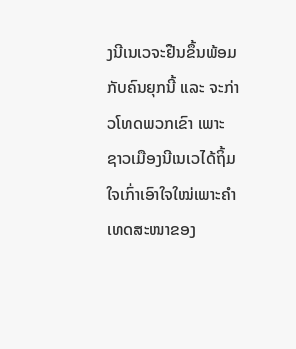ງນີເນເວຈະຢືນຂຶ້ນພ້ອມກັບຄົນຍຸກນີ້ ແລະ ຈະກ່າວໂທດພວກເຂົາ ເພາະຊາວເມືອງນີເນເວໄດ້ຖິ້ມໃຈເກົ່າເອົາໃຈໃໝ່ເພາະຄຳເທດສະໜາຂອງ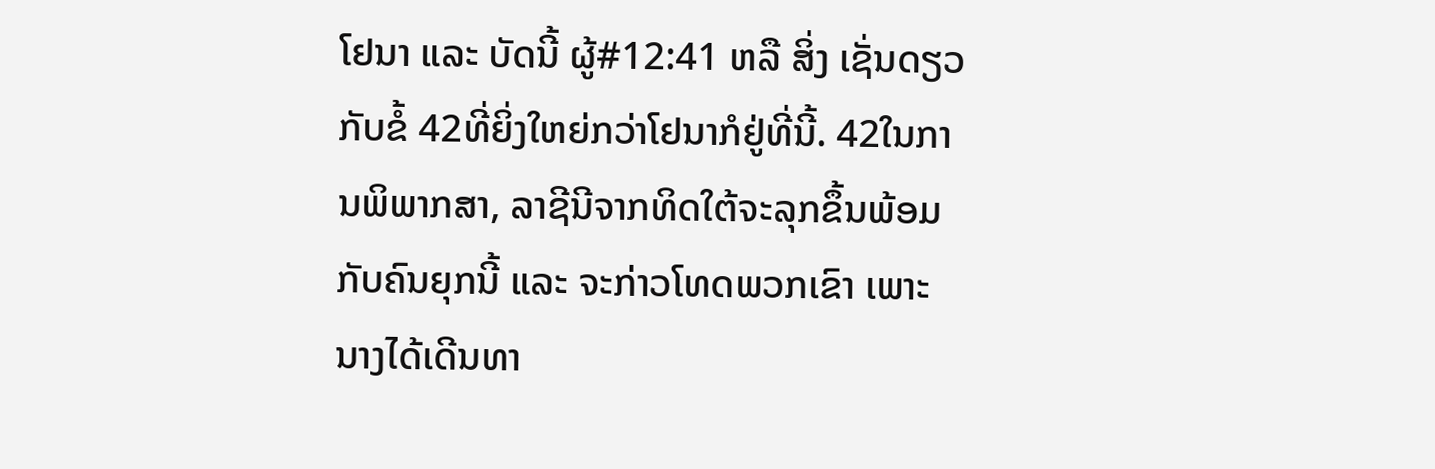ໂຢນາ ແລະ ບັດນີ້ ຜູ້#12:41 ຫລື ສິ່ງ ເຊັ່ນດຽວກັບຂໍ້ 42ທີ່ຍິ່ງໃຫຍ່ກວ່າໂຢນາກໍຢູ່ທີ່ນີ້. 42ໃນການພິພາກສາ, ລາຊີນີຈາກທິດໃຕ້ຈະລຸກຂຶ້ນພ້ອມກັບຄົນຍຸກນີ້ ແລະ ຈະກ່າວໂທດພວກເຂົາ ເພາະນາງໄດ້ເດີນທາ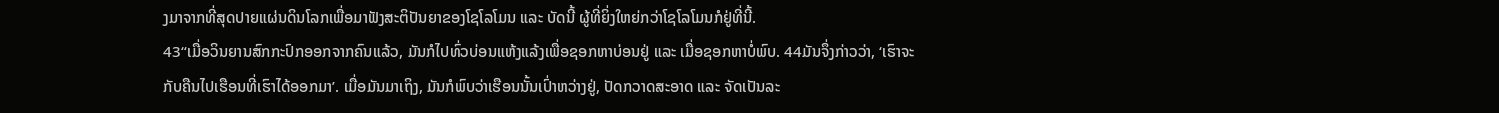ງມາຈາກທີ່ສຸດປາຍແຜ່ນດິນໂລກເພື່ອມາຟັງສະຕິປັນຍາຂອງໂຊໂລໂມນ ແລະ ບັດນີ້ ຜູ້ທີ່ຍິ່ງໃຫຍ່ກວ່າໂຊໂລໂມນກໍຢູ່ທີ່ນີ້.
43“ເມື່ອວິນຍານສົກກະປົກອອກຈາກຄົນແລ້ວ, ມັນກໍໄປທົ່ວບ່ອນແຫ້ງແລ້ງເພື່ອຊອກຫາບ່ອນຢູ່ ແລະ ເມື່ອຊອກຫາບໍ່ພົບ. 44ມັນຈຶ່ງກ່າວວ່າ, ‘ເຮົາຈະກັບຄືນໄປເຮືອນທີ່ເຮົາໄດ້ອອກມາ’. ເມື່ອມັນມາເຖິງ, ມັນກໍພົບວ່າເຮືອນນັ້ນເປົ່າຫວ່າງຢູ່, ປັດກວາດສະອາດ ແລະ ຈັດເປັນລະ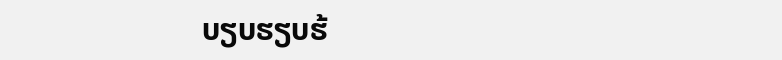ບຽບຮຽບຮ້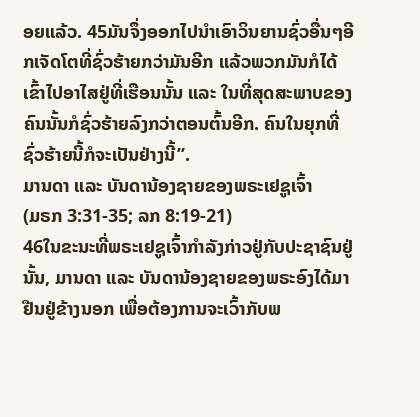ອຍແລ້ວ. 45ມັນຈຶ່ງອອກໄປນຳເອົາວິນຍານຊົ່ວອື່ນໆອີກເຈັດໂຕທີ່ຊົ່ວຮ້າຍກວ່າມັນອີກ ແລ້ວພວກມັນກໍໄດ້ເຂົ້າໄປອາໄສຢູ່ທີ່ເຮືອນນັ້ນ ແລະ ໃນທີ່ສຸດສະພາບຂອງຄົນນັ້ນກໍຊົ່ວຮ້າຍລົງກວ່າຕອນຕົ້ນອີກ. ຄົນໃນຍຸກທີ່ຊົ່ວຮ້າຍນີ້ກໍຈະເປັນຢ່າງນີ້”.
ມານດາ ແລະ ບັນດານ້ອງຊາຍຂອງພຣະເຢຊູເຈົ້າ
(ມຣກ 3:31-35; ລກ 8:19-21)
46ໃນຂະນະທີ່ພຣະເຢຊູເຈົ້າກຳລັງກ່າວຢູ່ກັບປະຊາຊົນຢູ່ນັ້ນ, ມານດາ ແລະ ບັນດານ້ອງຊາຍຂອງພຣະອົງໄດ້ມາຢືນຢູ່ຂ້າງນອກ ເພື່ອຕ້ອງການຈະເວົ້າກັບພ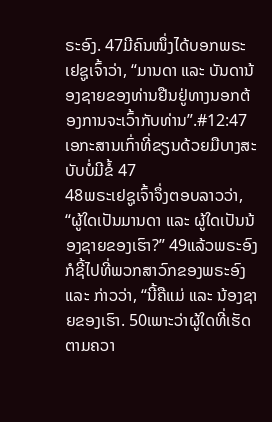ຣະອົງ. 47ມີຄົນໜຶ່ງໄດ້ບອກພຣະເຢຊູເຈົ້າວ່າ, “ມານດາ ແລະ ບັນດານ້ອງຊາຍຂອງທ່ານຢືນຢູ່ທາງນອກຕ້ອງການຈະເວົ້າກັບທ່ານ”.#12:47 ເອກະສານເກົ່າທີ່ຂຽນດ້ວຍມືບາງສະບັບບໍ່ມີຂໍ້ 47
48ພຣະເຢຊູເຈົ້າຈຶ່ງຕອບລາວວ່າ, “ຜູ້ໃດເປັນມານດາ ແລະ ຜູ້ໃດເປັນນ້ອງຊາຍຂອງເຮົາ?” 49ແລ້ວພຣະອົງກໍຊີ້ໄປທີ່ພວກສາວົກຂອງພຣະອົງ ແລະ ກ່າວວ່າ, “ນີ້ຄືແມ່ ແລະ ນ້ອງຊາຍຂອງເຮົາ. 50ເພາະວ່າຜູ້ໃດທີ່ເຮັດຕາມຄວາ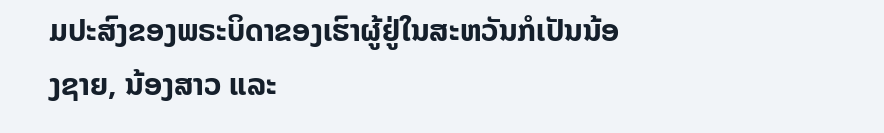ມປະສົງຂອງພຣະບິດາຂອງເຮົາຜູ້ຢູ່ໃນສະຫວັນກໍເປັນນ້ອງຊາຍ, ນ້ອງສາວ ແລະ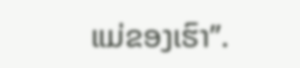ແມ່ຂອງເຮົາ”.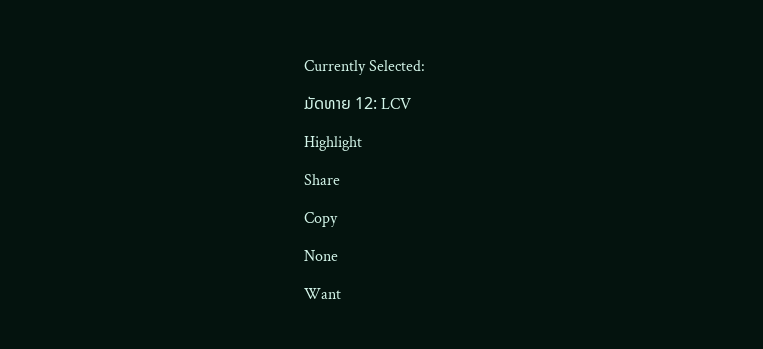Currently Selected:

ມັດທາຍ 12: LCV

Highlight

Share

Copy

None

Want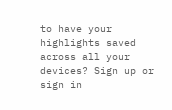to have your highlights saved across all your devices? Sign up or sign in